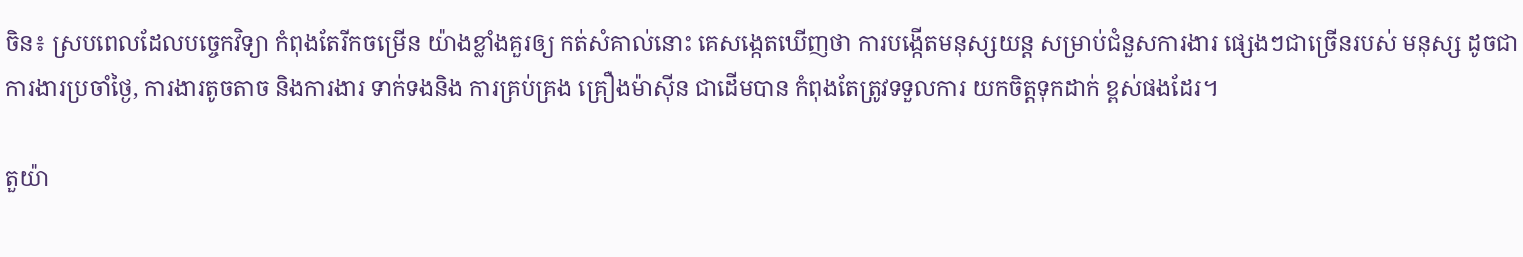ចិន៖ ស្របពេលដែលបច្ចេកវិទ្យា កំពុងតែរីកចម្រើន យ៉ាងខ្លាំងគួរឲ្យ កត់សំគាល់នោះ គេសង្កេតឃើញថា ការបង្កើតមនុស្សយន្ត សម្រាប់ជំនួសការងារ ផ្សេងៗជាច្រើនរបស់ មនុស្ស ដូចជា ការងារប្រចាំថ្ងៃ, ការងារតូចតាច និងការងារ ទាក់ទងនិង ការគ្រប់គ្រង គ្រឿងម៉ាស៊ីន ជាដើមបាន កំពុងតែត្រូវទទួលការ យកចិត្តទុកដាក់ ខ្ពស់ផងដែរ។

តួយ៉ា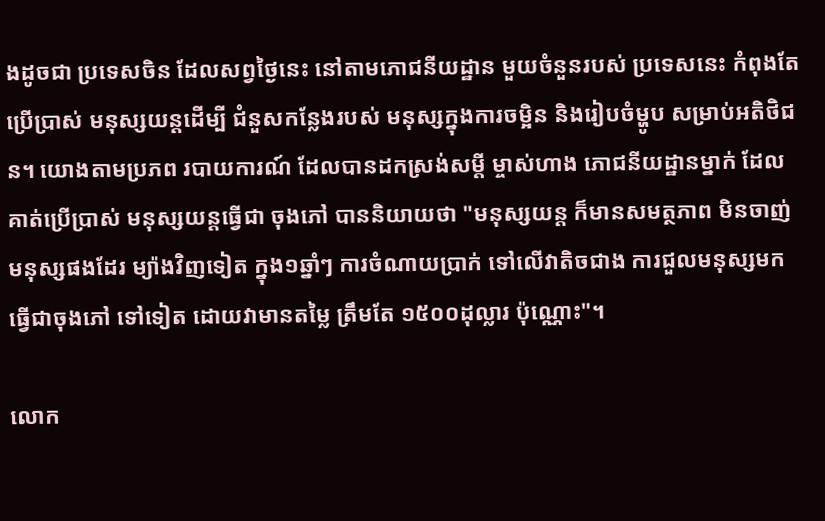ងដូចជា ប្រទេសចិន ដែលសព្វថ្ងៃនេះ នៅតាមភោជនីយដ្ឋាន មួយចំនួនរបស់ ប្រទេសនេះ កំពុងតែប្រើប្រាស់ មនុស្សយន្តដើម្បី ជំនួសកន្លែងរបស់ មនុស្សក្នុងការចម្អិន និងរៀបចំម្ហូប សម្រាប់អតិថិជន។ យោងតាមប្រភព របាយការណ៍ ដែលបានដកស្រង់សម្តី ម្ចាស់ហាង ភោជនីយដ្ឋានម្នាក់ ដែលគាត់ប្រើប្រាស់ មនុស្សយន្តធ្វើជា ចុងភៅ បាននិយាយថា "មនុស្សយន្ត ក៏មានសមត្ថភាព មិនចាញ់មនុស្សផងដែរ ម្យ៉ាងវិញទៀត ក្នុង១ឆ្នាំៗ ការចំណាយប្រាក់ ទៅលើវាតិចជាង ការជួលមនុស្សមក ធ្វើជាចុងភៅ ទៅទៀត ដោយវាមានតម្លៃ ត្រឹមតែ ១៥០០ដុល្លារ ប៉ុណ្ណោះ"។

លោក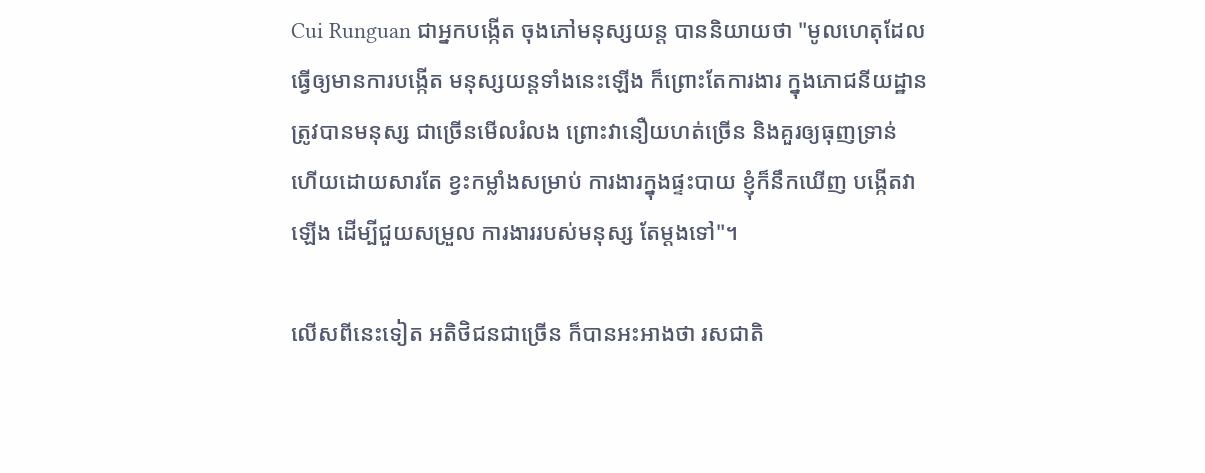Cui Runguan ជាអ្នកបង្កើត ចុងភៅមនុស្សយន្ត បាននិយាយថា "មូលហេតុដែល ធ្វើឲ្យមានការបង្កើត មនុស្សយន្តទាំងនេះឡើង ក៏ព្រោះតែការងារ ក្នុងភោជនីយដ្ឋាន ត្រូវបានមនុស្ស ជាច្រើនមើលរំលង ព្រោះវានឿយហត់ច្រើន និងគួរឲ្យធុញទ្រាន់ ហើយដោយសារតែ ខ្វះកម្លាំងសម្រាប់ ការងារក្នុងផ្ទះបាយ ខ្ញុំក៏នឹកឃើញ បង្កើតវាឡើង ដើម្បីជួយសម្រួល ការងាររបស់មនុស្ស តែម្តងទៅ"។

លើសពីនេះទៀត អតិថិជនជាច្រើន ក៏បានអះអាងថា រសជាតិ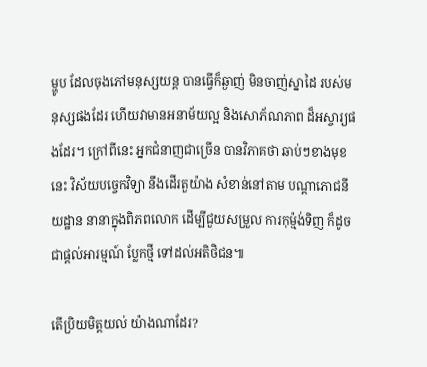ម្ហូប ដែលចុងភៅមនុស្សយន្ត បានធ្វើក៏ឆ្ងាញ់ មិនចាញ់ស្នាដៃ របស់មនុស្សផងដែរ ហើយវាមានអនាម័យល្អ និងសោភ័ណភាព ដ៏អស្ចារ្យផងដែរ។ ក្រៅពីនេះ អ្នកជំនាញជាច្រើន បានវិភាគថា ឆាប់ៗខាងមុខនេះ វិស័យបច្ចេកវិទ្យា នឹងដើរតួយ៉ាង សំខាន់នៅតាម បណ្តាភោជនីយដ្ឋាន នានាក្នុងពិភពលោក ដើម្បីជួយសម្រួល ការកុម្ម៉ង់ទិញ ក៏ដូចជាផ្តល់អារម្មណ៍ ប្លែកថ្មី ទៅដល់អតិថិជន៕

តើប្រិយមិត្តយល់ យ៉ាងណាដែរ?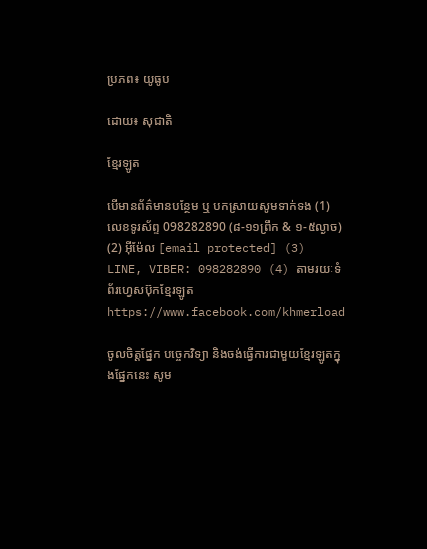ប្រភព៖ យូធូប

ដោយ៖ សុជាតិ

ខ្មែរឡូត

បើមានព័ត៌មានបន្ថែម ឬ បកស្រាយសូមទាក់ទង (1) លេខទូរស័ព្ទ 098282890 (៨-១១ព្រឹក & ១-៥ល្ងាច) (2) អ៊ីម៉ែល [email protected] (3) LINE, VIBER: 098282890 (4) តាមរយៈទំព័រហ្វេសប៊ុកខ្មែរឡូត https://www.facebook.com/khmerload

ចូលចិត្តផ្នែក បច្ចេកវិទ្យា និងចង់ធ្វើការជាមួយខ្មែរឡូតក្នុងផ្នែកនេះ សូម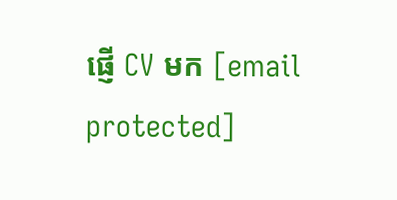ផ្ញើ CV មក [email protected]